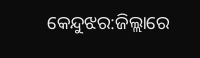କେନ୍ଦୁଝର:ଜିଲ୍ଲାରେ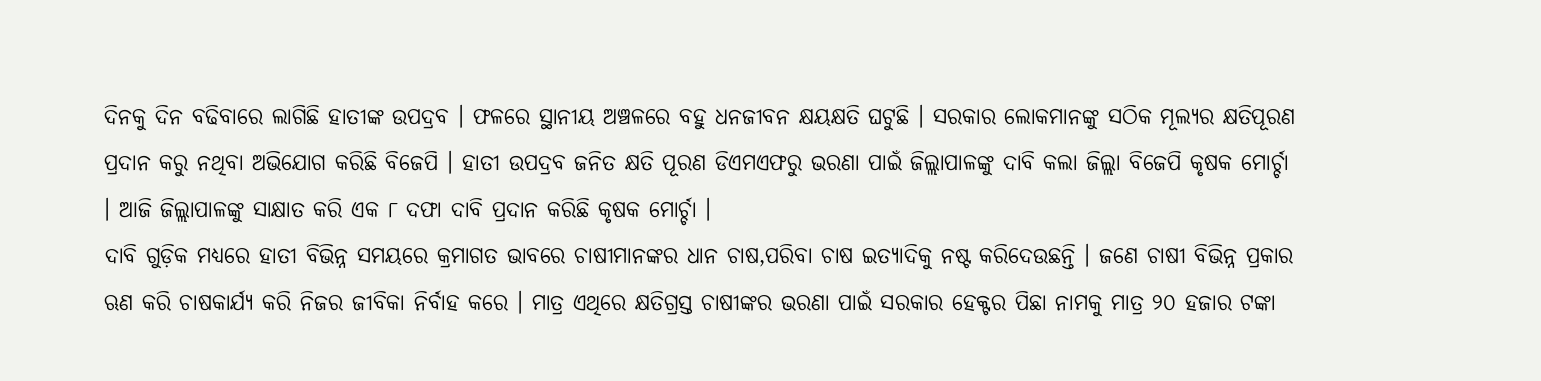ଦିନକୁ ଦିନ ବଢିବାରେ ଲାଗିଛି ହାତୀଙ୍କ ଉପଦ୍ରବ । ଫଳରେ ସ୍ଥାନୀୟ ଅଞ୍ଚଳରେ ବହୁ ଧନଜୀବନ କ୍ଷୟକ୍ଷତି ଘଟୁଛି । ସରକାର ଲୋକମାନଙ୍କୁ ସଠିକ ମୂଲ୍ୟର କ୍ଷତିପୂରଣ ପ୍ରଦାନ କରୁ ନଥିବା ଅଭିଯୋଗ କରିଛି ବିଜେପି । ହାତୀ ଉପଦ୍ରବ ଜନିତ କ୍ଷତି ପୂରଣ ଡିଏମଏଫରୁ ଭରଣା ପାଇଁ ଜିଲ୍ଲାପାଳଙ୍କୁ ଦାବି କଲା ଜିଲ୍ଲା ବିଜେପି କୃଷକ ମୋର୍ଚ୍ଚା । ଆଜି ଜିଲ୍ଲାପାଳଙ୍କୁ ସାକ୍ଷାତ କରି ଏକ ୮ ଦଫା ଦାବି ପ୍ରଦାନ କରିଛି କୃଷକ ମୋର୍ଚ୍ଚା ।
ଦାବି ଗୁଡ଼ିକ ମଧ୍ୟରେ ହାତୀ ବିଭିନ୍ନ ସମୟରେ କ୍ରମାଗତ ଭାବରେ ଚାଷୀମାନଙ୍କର ଧାନ ଚାଷ,ପରିବା ଚାଷ ଇତ୍ୟାଦିକୁ ନଷ୍ଟ କରିଦେଉଛନ୍ତି । ଜଣେ ଚାଷୀ ବିଭିନ୍ନ ପ୍ରକାର ଋଣ କରି ଚାଷକାର୍ଯ୍ୟ କରି ନିଜର ଜୀବିକା ନିର୍ବାହ କରେ । ମାତ୍ର ଏଥିରେ କ୍ଷତିଗ୍ରସ୍ତ ଚାଷୀଙ୍କର ଭରଣା ପାଇଁ ସରକାର ହେକ୍ଟର ପିଛା ନାମକୁ ମାତ୍ର ୨୦ ହଜାର ଟଙ୍କା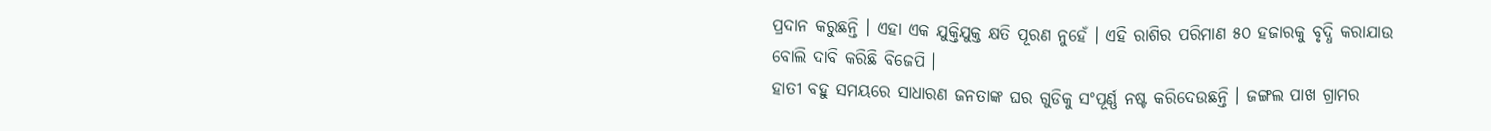ପ୍ରଦାନ କରୁଛନ୍ତି । ଏହା ଏକ ଯୁକ୍ତିଯୁକ୍ତ କ୍ଷତି ପୂରଣ ନୁହେଁ । ଏହି ରାଶିର ପରିମାଣ ୫୦ ହଜାରକୁ ବୃଦ୍ଧି କରାଯାଉ ବୋଲି ଦାବି କରିଛି ବିଜେପି ।
ହାତୀ ବହୁ ସମୟରେ ସାଧାରଣ ଜନତାଙ୍କ ଘର ଗୁଡିକୁ ସଂପୂର୍ଣ୍ଣ ନଷ୍ଟ କରିଦେଉଛନ୍ତି । ଜଙ୍ଗଲ ପାଖ ଗ୍ରାମର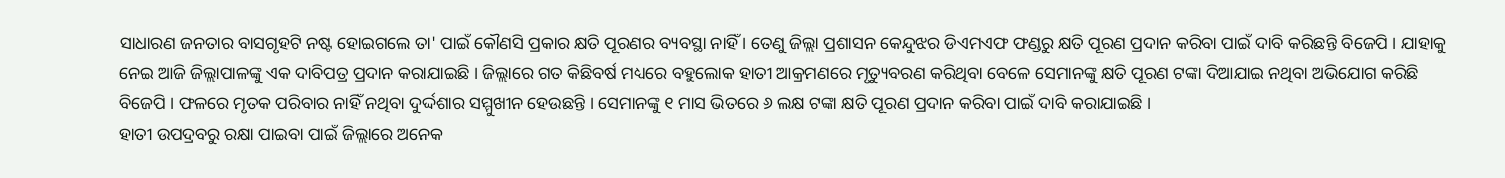ସାଧାରଣ ଜନତାର ବାସଗୃହଟି ନଷ୍ଟ ହୋଇଗଲେ ତା' ପାଇଁ କୌଣସି ପ୍ରକାର କ୍ଷତି ପୂରଣର ବ୍ୟବସ୍ଥା ନାହିଁ । ତେଣୁ ଜିଲ୍ଲା ପ୍ରଶାସନ କେନ୍ଦୁଝର ଡିଏମଏଫ ଫଣ୍ଡରୁ କ୍ଷତି ପୂରଣ ପ୍ରଦାନ କରିବା ପାଇଁ ଦାବି କରିଛନ୍ତି ବିଜେପି । ଯାହାକୁ ନେଇ ଆଜି ଜିଲ୍ଲାପାଳଙ୍କୁ ଏକ ଦାବିପତ୍ର ପ୍ରଦାନ କରାଯାଇଛି । ଜିଲ୍ଲାରେ ଗତ କିଛିବର୍ଷ ମଧ୍ୟରେ ବହୁଲୋକ ହାତୀ ଆକ୍ରମଣରେ ମୃତ୍ୟୁବରଣ କରିଥିବା ବେଳେ ସେମାନଙ୍କୁ କ୍ଷତି ପୂରଣ ଟଙ୍କା ଦିଆଯାଇ ନଥିବା ଅଭିଯୋଗ କରିଛି ବିଜେପି । ଫଳରେ ମୃତକ ପରିବାର ନାହିଁ ନଥିବା ଦୁର୍ଦ୍ଦଶାର ସମ୍ମୁଖୀନ ହେଉଛନ୍ତି । ସେମାନଙ୍କୁ ୧ ମାସ ଭିତରେ ୬ ଲକ୍ଷ ଟଙ୍କା କ୍ଷତି ପୂରଣ ପ୍ରଦାନ କରିବା ପାଇଁ ଦାବି କରାଯାଇଛି ।
ହାତୀ ଉପଦ୍ରବରୁ ରକ୍ଷା ପାଇବା ପାଇଁ ଜିଲ୍ଲାରେ ଅନେକ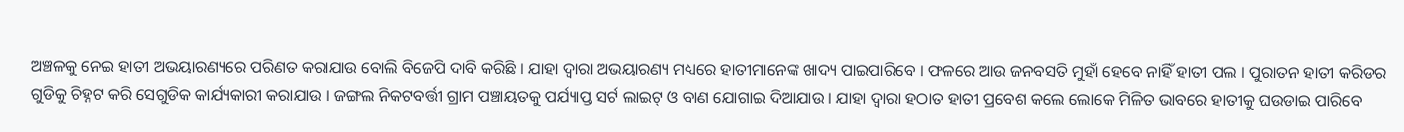ଅଞ୍ଚଳକୁ ନେଇ ହାତୀ ଅଭୟାରଣ୍ୟରେ ପରିଣତ କରାଯାଉ ବୋଲି ବିଜେପି ଦାବି କରିଛି । ଯାହା ଦ୍ୱାରା ଅଭୟାରଣ୍ୟ ମଧ୍ୟରେ ହାତୀମାନେଙ୍କ ଖାଦ୍ୟ ପାଇପାରିବେ । ଫଳରେ ଆଉ ଜନବସତି ମୁହାଁ ହେବେ ନାହିଁ ହାତୀ ପଲ । ପୁରାତନ ହାତୀ କରିଡର ଗୁଡିକୁ ଚିହ୍ନଟ କରି ସେଗୁଡିକ କାର୍ଯ୍ୟକାରୀ କରାଯାଉ । ଜଙ୍ଗଲ ନିକଟବର୍ତ୍ତୀ ଗ୍ରାମ ପଞ୍ଚାୟତକୁ ପର୍ଯ୍ୟାପ୍ତ ସର୍ଟ ଲାଇଟ୍ ଓ ବାଣ ଯୋଗାଇ ଦିଆଯାଉ । ଯାହା ଦ୍ୱାରା ହଠାତ ହାତୀ ପ୍ରବେଶ କଲେ ଲୋକେ ମିଳିତ ଭାବରେ ହାତୀକୁ ଘଉଡାଇ ପାରିବେ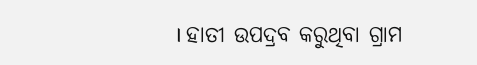। ହାତୀ ଉପଦ୍ରବ କରୁଥିବା ଗ୍ରାମ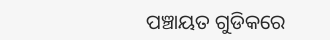ପଞ୍ଚାୟତ ଗୁଡିକରେ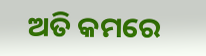ଅତି କମରେ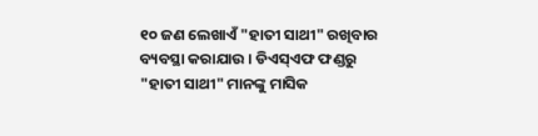୧୦ ଜଣ ଲେଖାଏଁ "ହାତୀ ସାଥୀ" ରଖିବାର ବ୍ୟବସ୍ଥା କରାଯାଉ । ଡିଏସ୍ଏଫ ଫଣ୍ଡରୁ "ହାତୀ ସାଥୀ" ମାନଙ୍କୁ ମାସିକ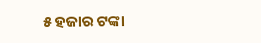୫ ହଜାର ଟଙ୍କା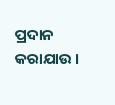ପ୍ରଦାନ କରାଯାଉ ।